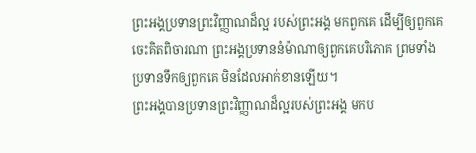ព្រះអង្គប្រទានព្រះវិញ្ញាណដ៏ល្អ របស់ព្រះអង្គ មកពួកគេ ដើម្បីឲ្យពួកគេចេះគិតពិចារណា ព្រះអង្គប្រទាននំម៉ាណាឲ្យពួកគេបរិភោគ ព្រមទាំងប្រទានទឹកឲ្យពួកគេ មិនដែលអាក់ខានឡើយ។
ព្រះអង្គបានប្រទានព្រះវិញ្ញាណដ៏ល្អរបស់ព្រះអង្គ មកប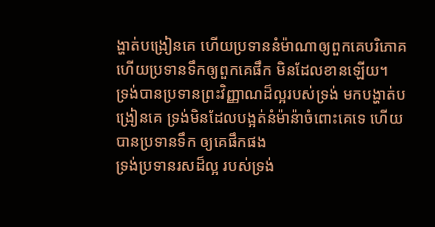ង្ហាត់បង្រៀនគេ ហើយប្រទាននំម៉ាណាឲ្យពួកគេបរិភោគ ហើយប្រទានទឹកឲ្យពួកគេផឹក មិនដែលខានឡើយ។
ទ្រង់បានប្រទានព្រះវិញ្ញាណដ៏ល្អរបស់ទ្រង់ មកបង្ហាត់បង្រៀនគេ ទ្រង់មិនដែលបង្អត់នំម៉ាន៉ាចំពោះគេទេ ហើយបានប្រទានទឹក ឲ្យគេផឹកផង
ទ្រង់ប្រទានរសដ៏ល្អ របស់ទ្រង់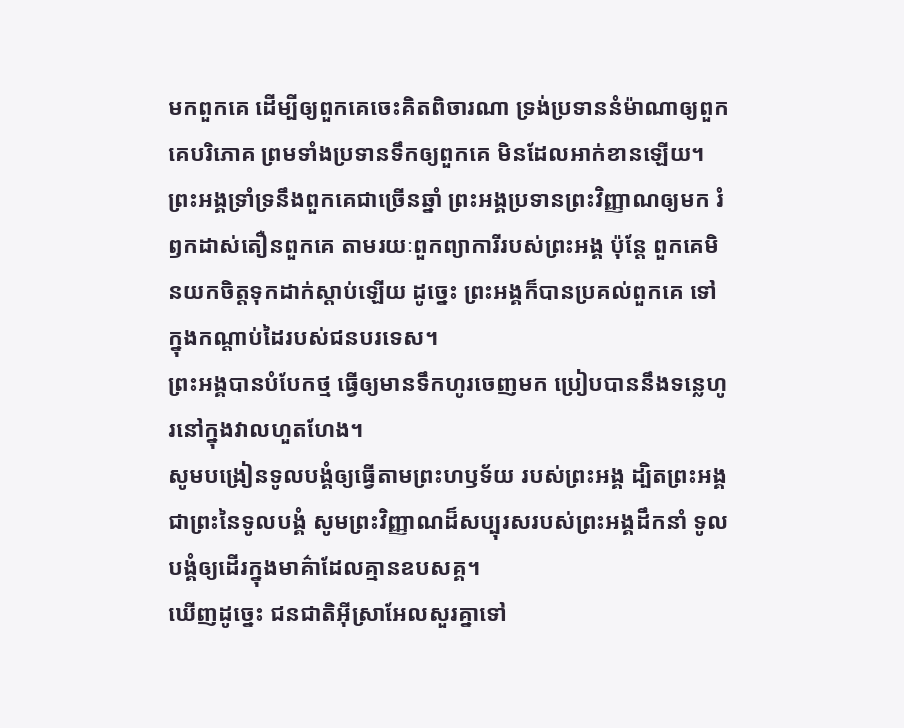មកពួកគេ ដើម្បីឲ្យពួកគេចេះគិតពិចារណា ទ្រង់ប្រទាននំម៉ាណាឲ្យពួកគេបរិភោគ ព្រមទាំងប្រទានទឹកឲ្យពួកគេ មិនដែលអាក់ខានឡើយ។
ព្រះអង្គទ្រាំទ្រនឹងពួកគេជាច្រើនឆ្នាំ ព្រះអង្គប្រទានព្រះវិញ្ញាណឲ្យមក រំឭកដាស់តឿនពួកគេ តាមរយៈពួកព្យាការីរបស់ព្រះអង្គ ប៉ុន្តែ ពួកគេមិនយកចិត្តទុកដាក់ស្ដាប់ឡើយ ដូច្នេះ ព្រះអង្គក៏បានប្រគល់ពួកគេ ទៅក្នុងកណ្ដាប់ដៃរបស់ជនបរទេស។
ព្រះអង្គបានបំបែកថ្ម ធ្វើឲ្យមានទឹកហូរចេញមក ប្រៀបបាននឹងទន្លេហូរនៅក្នុងវាលហួតហែង។
សូមបង្រៀនទូលបង្គំឲ្យធ្វើតាមព្រះហឫទ័យ របស់ព្រះអង្គ ដ្បិតព្រះអង្គជាព្រះនៃទូលបង្គំ សូមព្រះវិញ្ញាណដ៏សប្បុរសរបស់ព្រះអង្គដឹកនាំ ទូលបង្គំឲ្យដើរក្នុងមាគ៌ាដែលគ្មានឧបសគ្គ។
ឃើញដូច្នេះ ជនជាតិអ៊ីស្រាអែលសួរគ្នាទៅ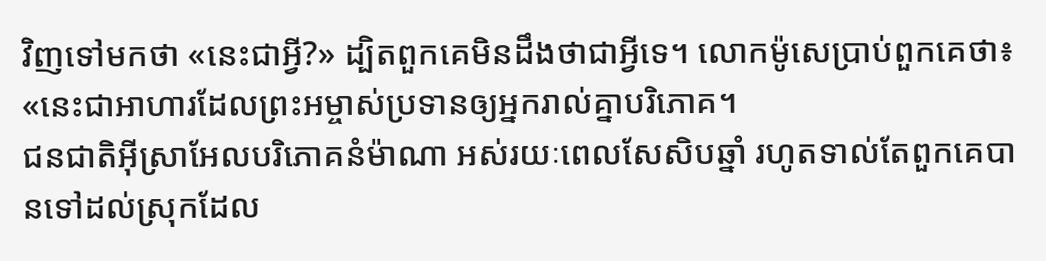វិញទៅមកថា «នេះជាអ្វី?» ដ្បិតពួកគេមិនដឹងថាជាអ្វីទេ។ លោកម៉ូសេប្រាប់ពួកគេថា៖ «នេះជាអាហារដែលព្រះអម្ចាស់ប្រទានឲ្យអ្នករាល់គ្នាបរិភោគ។
ជនជាតិអ៊ីស្រាអែលបរិភោគនំម៉ាណា អស់រយៈពេលសែសិបឆ្នាំ រហូតទាល់តែពួកគេបានទៅដល់ស្រុកដែល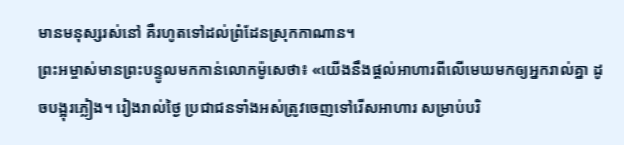មានមនុស្សរស់នៅ គឺរហូតទៅដល់ព្រំដែនស្រុកកាណាន។
ព្រះអម្ចាស់មានព្រះបន្ទូលមកកាន់លោកម៉ូសេថា៖ «យើងនឹងផ្ដល់អាហារពីលើមេឃមកឲ្យអ្នករាល់គ្នា ដូចបង្អុរភ្លៀង។ រៀងរាល់ថ្ងៃ ប្រជាជនទាំងអស់ត្រូវចេញទៅរើសអាហារ សម្រាប់បរិ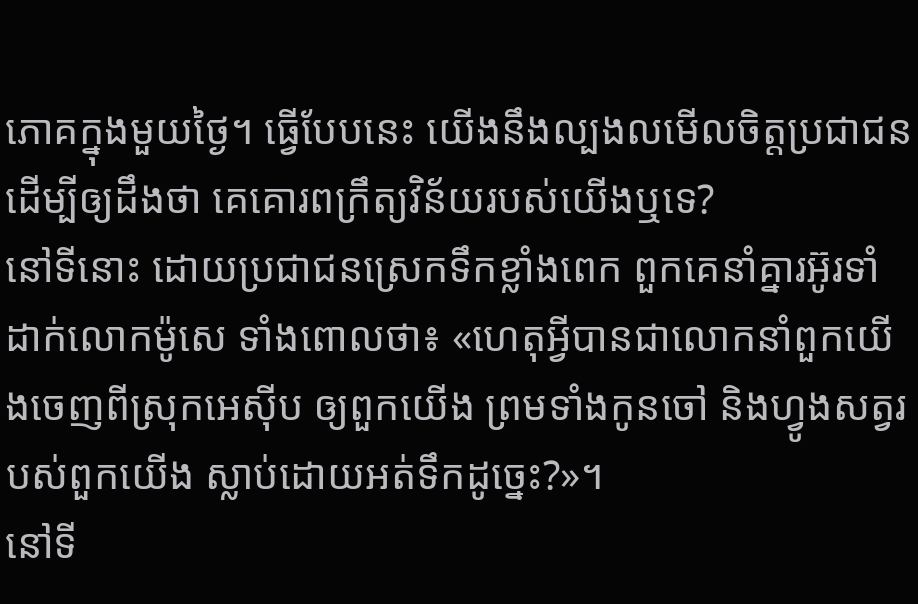ភោគក្នុងមួយថ្ងៃ។ ធ្វើបែបនេះ យើងនឹងល្បងលមើលចិត្តប្រជាជន ដើម្បីឲ្យដឹងថា គេគោរពក្រឹត្យវិន័យរបស់យើងឬទេ?
នៅទីនោះ ដោយប្រជាជនស្រេកទឹកខ្លាំងពេក ពួកគេនាំគ្នារអ៊ូរទាំដាក់លោកម៉ូសេ ទាំងពោលថា៖ «ហេតុអ្វីបានជាលោកនាំពួកយើងចេញពីស្រុកអេស៊ីប ឲ្យពួកយើង ព្រមទាំងកូនចៅ និងហ្វូងសត្វរបស់ពួកយើង ស្លាប់ដោយអត់ទឹកដូច្នេះ?»។
នៅទី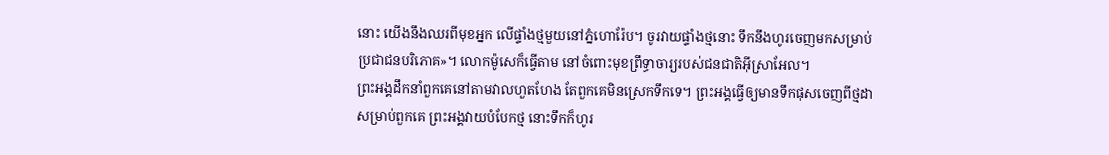នោះ យើងនឹងឈរពីមុខអ្នក លើផ្ទាំងថ្មមួយនៅភ្នំហោរ៉ែប។ ចូរវាយផ្ទាំងថ្មនោះ ទឹកនឹងហូរចេញមកសម្រាប់ប្រជាជនបរិភោគ»។ លោកម៉ូសេក៏ធ្វើតាម នៅចំពោះមុខព្រឹទ្ធាចារ្យរបស់ជនជាតិអ៊ីស្រាអែល។
ព្រះអង្គដឹកនាំពួកគេនៅតាមវាលហួតហែង តែពួកគេមិនស្រេកទឹកទេ។ ព្រះអង្គធ្វើឲ្យមានទឹកផុសចេញពីថ្មដា សម្រាប់ពួកគេ ព្រះអង្គវាយបំបែកថ្ម នោះទឹកក៏ហូរ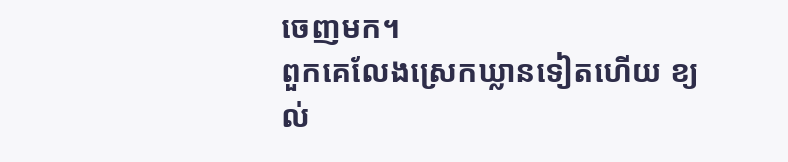ចេញមក។
ពួកគេលែងស្រេកឃ្លានទៀតហើយ ខ្យល់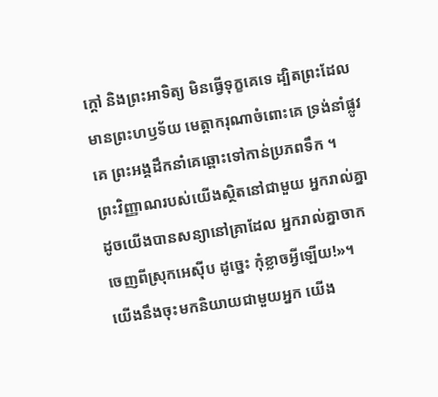ក្ដៅ និងព្រះអាទិត្យ មិនធ្វើទុក្ខគេទេ ដ្បិតព្រះដែលមានព្រះហឫទ័យ មេត្តាករុណាចំពោះគេ ទ្រង់នាំផ្លូវគេ ព្រះអង្គដឹកនាំគេឆ្ពោះទៅកាន់ប្រភពទឹក ។
ព្រះវិញ្ញាណរបស់យើងស្ថិតនៅជាមួយ អ្នករាល់គ្នា ដូចយើងបានសន្យានៅគ្រាដែល អ្នករាល់គ្នាចាកចេញពីស្រុកអេស៊ីប ដូច្នេះ កុំខ្លាចអ្វីឡើយ!»។
យើងនឹងចុះមកនិយាយជាមួយអ្នក យើង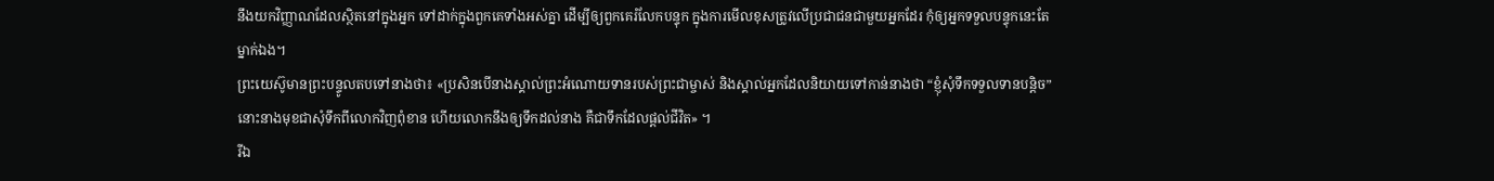នឹងយកវិញ្ញាណដែលស្ថិតនៅក្នុងអ្នក ទៅដាក់ក្នុងពួកគេទាំងអស់គ្នា ដើម្បីឲ្យពួកគេរំលែកបន្ទុក ក្នុងការមើលខុសត្រូវលើប្រជាជនជាមួយអ្នកដែរ កុំឲ្យអ្នកទទួលបន្ទុកនេះតែម្នាក់ឯង។
ព្រះយេស៊ូមានព្រះបន្ទូលតបទៅនាងថា៖ «ប្រសិនបើនាងស្គាល់ព្រះអំណោយទានរបស់ព្រះជាម្ចាស់ និងស្គាល់អ្នកដែលនិយាយទៅកាន់នាងថា “ខ្ញុំសុំទឹកទទួលទានបន្តិច” នោះនាងមុខជាសុំទឹកពីលោកវិញពុំខាន ហើយលោកនឹងឲ្យទឹកដល់នាង គឺជាទឹកដែលផ្ដល់ជីវិត» ។
រីឯ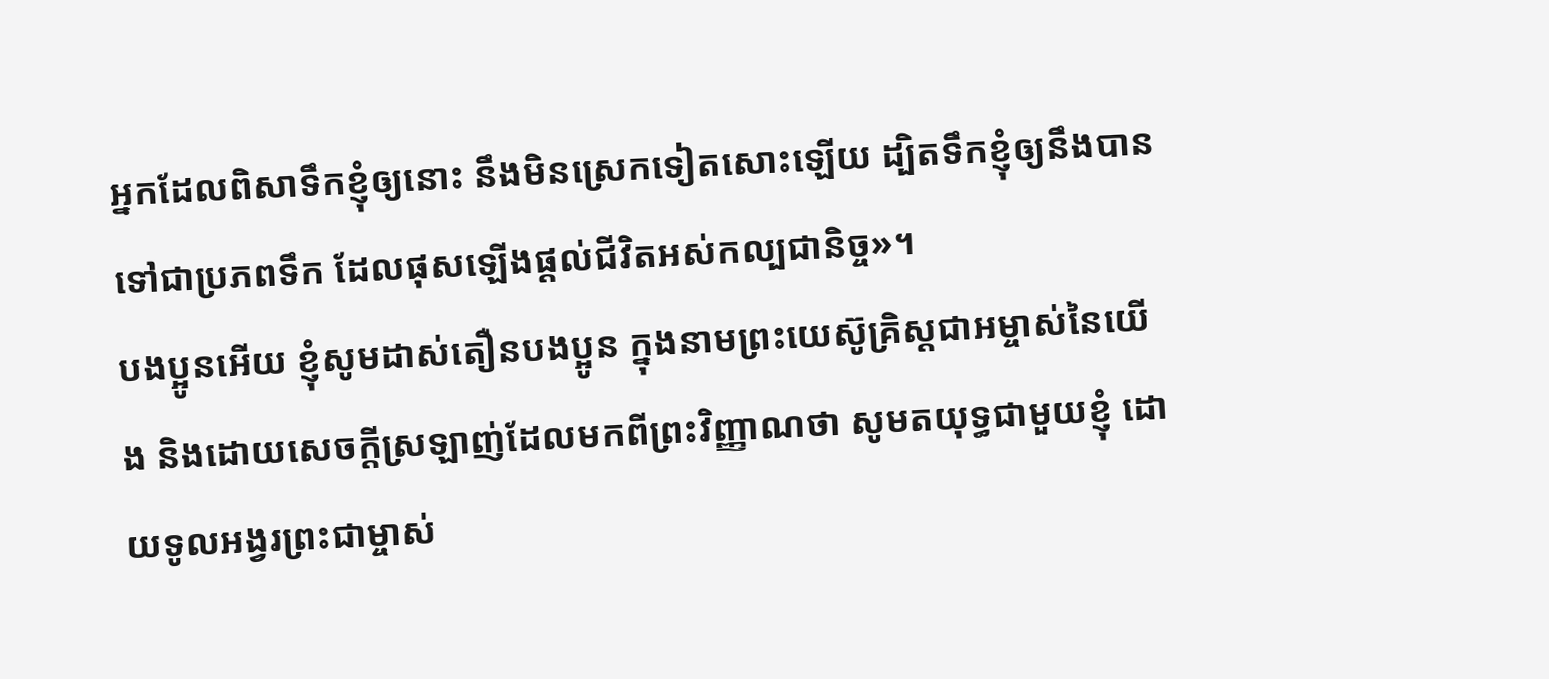អ្នកដែលពិសាទឹកខ្ញុំឲ្យនោះ នឹងមិនស្រេកទៀតសោះឡើយ ដ្បិតទឹកខ្ញុំឲ្យនឹងបានទៅជាប្រភពទឹក ដែលផុសឡើងផ្ដល់ជីវិតអស់កល្បជានិច្ច»។
បងប្អូនអើយ ខ្ញុំសូមដាស់តឿនបងប្អូន ក្នុងនាមព្រះយេស៊ូគ្រិស្តជាអម្ចាស់នៃយើង និងដោយសេចក្ដីស្រឡាញ់ដែលមកពីព្រះវិញ្ញាណថា សូមតយុទ្ធជាមួយខ្ញុំ ដោយទូលអង្វរព្រះជាម្ចាស់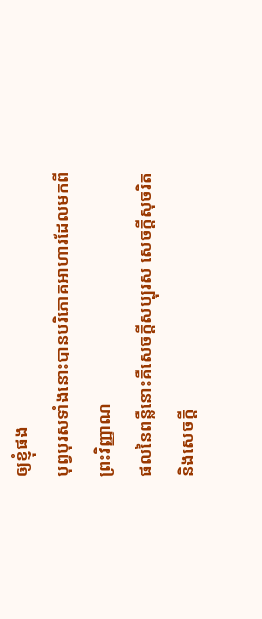ឲ្យខ្ញុំផង
បុព្វបុរសទាំងនោះបានបរិភោគអាហារដែលមកពីព្រះវិញ្ញាណ
ផលនៃពន្លឺនោះគឺសេចក្ដីសប្បុរស សេចក្ដីសុចរិត និងសេចក្ដី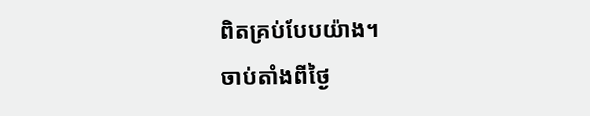ពិតគ្រប់បែបយ៉ាង។
ចាប់តាំងពីថ្ងៃ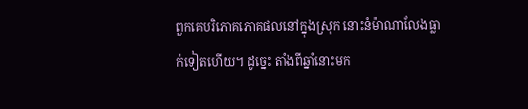ពួកគេបរិភោគភោគផលនៅក្នុងស្រុក នោះនំម៉ាណាលែងធ្លាក់ទៀតហើយ។ ដូច្នេះ តាំងពីឆ្នាំនោះមក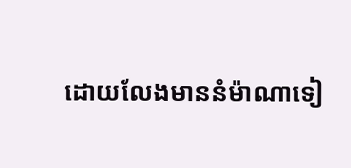ដោយលែងមាននំម៉ាណាទៀ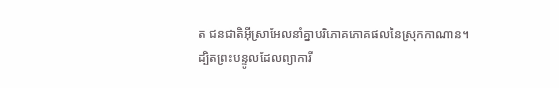ត ជនជាតិអ៊ីស្រាអែលនាំគ្នាបរិភោគភោគផលនៃស្រុកកាណាន។
ដ្បិតព្រះបន្ទូលដែលព្យាការី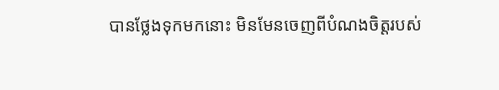បានថ្លែងទុកមកនោះ មិនមែនចេញពីបំណងចិត្តរបស់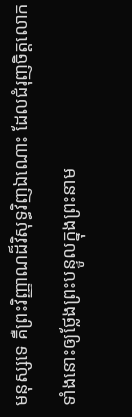មនុស្សទេ គឺព្រះវិញ្ញាណដ៏វិសុទ្ធវិញឯណោះ ដែលជំរុញចិត្តលោកទាំងនោះឲ្យថ្លែងព្រះបន្ទូលក្នុងព្រះនាម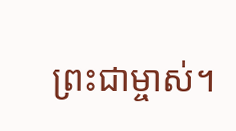ព្រះជាម្ចាស់។